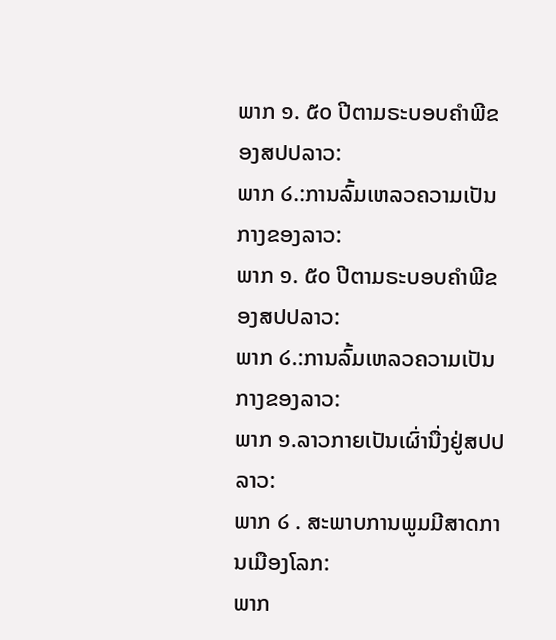ພາກ ໑. ໕໐ ປີຕາມຣະບອບຄຳພີຂອງສປປລາວ:
ພາກ ໒.:ການລົ້ມເຫລວຄວາມເປັນກາງຂອງລາວ:
ພາກ ໑. ໕໐ ປີຕາມຣະບອບຄຳພີຂອງສປປລາວ:
ພາກ ໒.:ການລົ້ມເຫລວຄວາມເປັນກາງຂອງລາວ:
ພາກ ໑.ລາວກາຍເປັນເຜົ່ານື່ງຢູ່ສປປລາວ:
ພາກ ໒ . ສະພາບການພູມມີສາດການເມືອງໂລກ:
ພາກ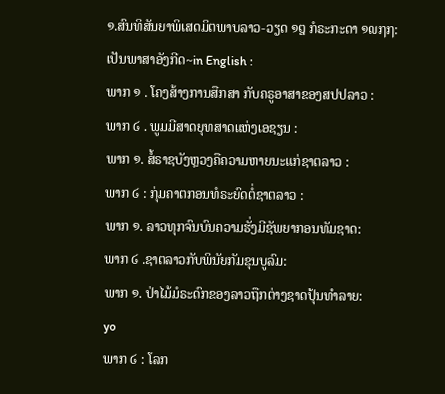໑.ສົນທິສັນຍາພິເສດມິຕພາບລາວ-ວຽດ ໑໘ ກໍຣະກະດາ ໑໙໗໗:
ເປັນພາສາອັງກີດ~in English :
ພາກ ໑ . ໂຄງສ້າງການສືກສາ ກັບຄຣູອາສາຂອງສປປລາວ :
ພາກ ໒ . ພູມມີສາດຍຸທສາດແຫ່ງເອຊຽນ :
ພາກ ໑. ສໍ້ຣາຊບັງຫຼວງຄືຄວາມຫາຍນະແກ່ຊາຕລາວ :
ພາກ ໒ : ກຸ່ມຄາຕກອນທໍຣະຍົດຕໍ່ຊາຕລາວ :
ພາກ ໑. ລາວທຸກຈົນບົນຄວາມຮັ່ງມີຊັພຍາກອນທັມຊາດ:
ພາກ ໒ .ຊາຕລາວກັບພິນັຍກັມຂຸນບູລົມ:
ພາກ ໑. ປ່າໄມ້ມໍຣະດົກຂອງລາວຖືກຕ່າງຊາດປຸ້ນທຳລາຍ:
yo
ພາກ ໒ : ໂລກ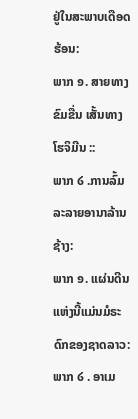ຢູ່ໃນສະພາບເດືອດຮ້ອນ:
ພາກ ໑. ສາຍທາງຂົມຂື່ນ ເສັ້ນທາງໂຮຈິມີນ ::
ພາກ ໒ .ການລົ້ມລະລາຍອານາລ້ານຊ້າງ:
ພາກ ໑. ແຜ່ນດີນແຫ່ງນີ້ແມ່ນມໍຣະດົກຂອງຊາດລາວ:
ພາກ ໒ . ອາເມ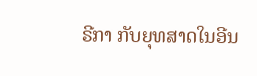ຣີກາ ກັບຍຸທສາດໃນອີນ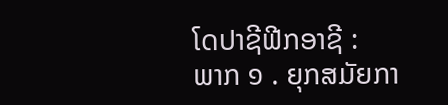ໂດປາຊີຟີກອາຊີ :
ພາກ ໑ . ຍຸກສມັຍກາ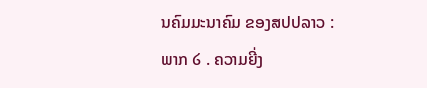ນຄົມມະນາຄົມ ຂອງສປປລາວ :
ພາກ ໒ . ຄວາມຍີ່ງ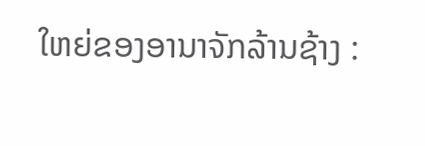ໃຫຍ່ຂອງອານາຈັກລ້ານຊ້າງ :